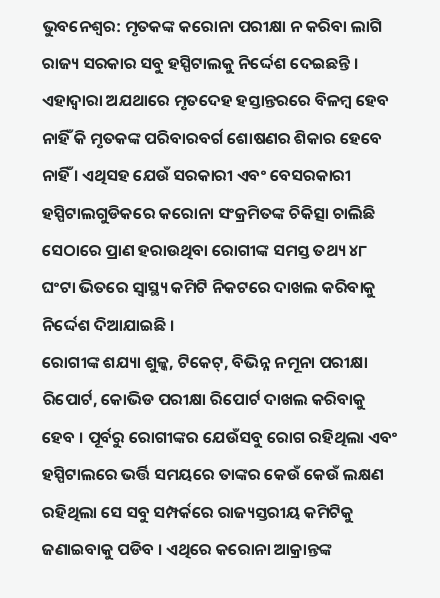ଭୁବନେଶ୍ୱର: ମୃତକଙ୍କ କରୋନା ପରୀକ୍ଷା ନ କରିବା ଲାଗି ରାଜ୍ୟ ସରକାର ସବୁ ହସ୍ପିଟାଲକୁ ନିର୍ଦ୍ଦେଶ ଦେଇଛନ୍ତି । ଏହାଦ୍ୱାରା ଅଯଥାରେ ମୃତଦେହ ହସ୍ତାନ୍ତରରେ ବିଳମ୍ବ ହେବ ନାହିଁ କି ମୃତକଙ୍କ ପରିବାରବର୍ଗ ଶୋଷଣର ଶିକାର ହେବେ ନାହିଁ । ଏଥିସହ ଯେଉଁ ସରକାରୀ ଏବଂ ବେସରକାରୀ ହସ୍ପିଟାଲଗୁଡିକରେ କରୋନା ସଂକ୍ରମିତଙ୍କ ଚିକିତ୍ସା ଚାଲିଛି ସେଠାରେ ପ୍ରାଣ ହରାଉଥିବା ରୋଗୀଙ୍କ ସମସ୍ତ ତଥ୍ୟ ୪୮ ଘଂଟା ଭିତରେ ସ୍ୱାସ୍ଥ୍ୟ କମିଟି ନିକଟରେ ଦାଖଲ କରିବାକୁ ନିର୍ଦ୍ଦେଶ ଦିଆଯାଇଛି ।
ରୋଗୀଙ୍କ ଶଯ୍ୟା ଶୁଳ୍କ, ଟିକେଟ୍, ବିଭିନ୍ନ ନମୂନା ପରୀକ୍ଷା ରିପୋର୍ଟ, କୋଭିଡ ପରୀକ୍ଷା ରିପୋର୍ଟ ଦାଖଲ କରିବାକୁ ହେବ । ପୂର୍ବରୁ ରୋଗୀଙ୍କର ଯେଉଁସବୁ ରୋଗ ରହିଥିଲା ଏବଂ ହସ୍ପିଟାଲରେ ଭର୍ତ୍ତି ସମୟରେ ତାଙ୍କର କେଉଁ କେଉଁ ଲକ୍ଷଣ ରହିଥିଲା ସେ ସବୁ ସମ୍ପର୍କରେ ରାଜ୍ୟସ୍ତରୀୟ କମିଟିକୁ ଜଣାଇବାକୁ ପଡିବ । ଏଥିରେ କରୋନା ଆକ୍ରାନ୍ତଙ୍କ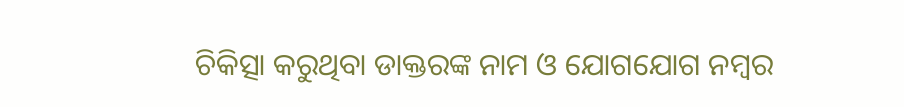ଚିକିତ୍ସା କରୁଥିବା ଡାକ୍ତରଙ୍କ ନାମ ଓ ଯୋଗଯୋଗ ନମ୍ବର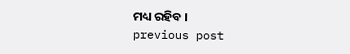ମଧ୍ୟ ରହିବ ।
previous post